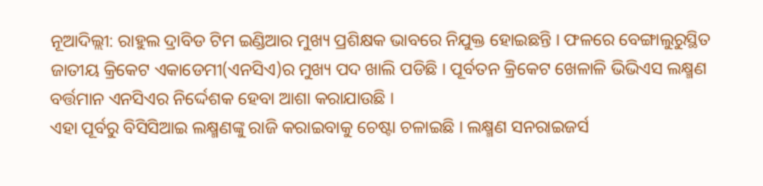ନୂଆଦିଲ୍ଲୀ: ରାହୁଲ ଦ୍ରାବିଡ ଟିମ ଇଣ୍ଡିଆର ମୁଖ୍ୟ ପ୍ରଶିକ୍ଷକ ଭାବରେ ନିଯୁକ୍ତ ହୋଇଛନ୍ତି । ଫଳରେ ବେଙ୍ଗାଲୁରୁସ୍ଥିତ ଜାତୀୟ କ୍ରିକେଟ ଏକାଡେମୀ(ଏନସିଏ)ର ମୁଖ୍ୟ ପଦ ଖାଲି ପଡିଛି । ପୂର୍ବତନ କ୍ରିକେଟ ଖେଳାଳି ଭିଭିଏସ ଲକ୍ଷ୍ମଣ ବର୍ତ୍ତମାନ ଏନସିଏର ନିର୍ଦ୍ଦେଶକ ହେବା ଆଶା କରାଯାଉଛି ।
ଏହା ପୂର୍ବରୁ ବିସିସିଆଇ ଲକ୍ଷ୍ମଣଙ୍କୁ ରାଜି କରାଇବାକୁ ଚେଷ୍ଟା ଚଳାଇଛି । ଲକ୍ଷ୍ମଣ ସନରାଇଜର୍ସ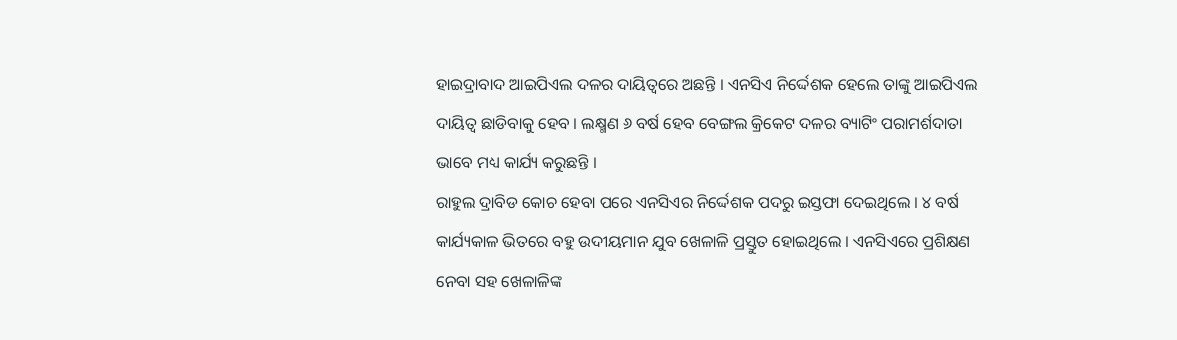ହାଇଦ୍ରାବାଦ ଆଇପିଏଲ ଦଳର ଦାୟିତ୍ବରେ ଅଛନ୍ତି । ଏନସିଏ ନିର୍ଦ୍ଦେଶକ ହେଲେ ତାଙ୍କୁ ଆଇପିଏଲ ଦାୟିତ୍ବ ଛାଡିବାକୁ ହେବ । ଲକ୍ଷ୍ମଣ ୬ ବର୍ଷ ହେବ ବେଙ୍ଗଲ କ୍ରିକେଟ ଦଳର ବ୍ୟାଟିଂ ପରାମର୍ଶଦାତା ଭାବେ ମଧ୍ୟ କାର୍ଯ୍ୟ କରୁଛନ୍ତି ।
ରାହୁଲ ଦ୍ରାବିଡ କୋଚ ହେବା ପରେ ଏନସିଏର ନିର୍ଦ୍ଦେଶକ ପଦରୁ ଇସ୍ତଫା ଦେଇଥିଲେ । ୪ ବର୍ଷ କାର୍ଯ୍ୟକାଳ ଭିତରେ ବହୁ ଉଦୀୟମାନ ଯୁବ ଖେଳାଳି ପ୍ରସ୍ତୁତ ହୋଇଥିଲେ । ଏନସିଏରେ ପ୍ରଶିକ୍ଷଣ ନେବା ସହ ଖେଳାଳିଙ୍କ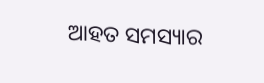ଆହତ ସମସ୍ୟାର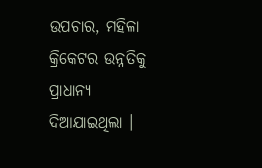ଉପଚାର, ମହିଳା କ୍ରିକେଟର ଉନ୍ନତିକୁ ପ୍ରାଧାନ୍ୟ ଦିଆଯାଇଥିଲା ।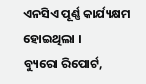ଏନସିଏ ପୂର୍ଣ୍ଣ କାର୍ଯ୍ୟକ୍ଷମ ହୋଇଥିଲା ।
ବ୍ୟୁରୋ ରିପୋର୍ଟ,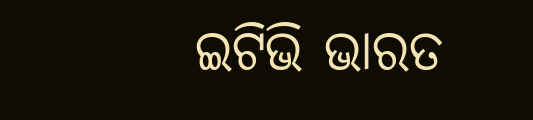ଇଟିଭି ଭାରତ